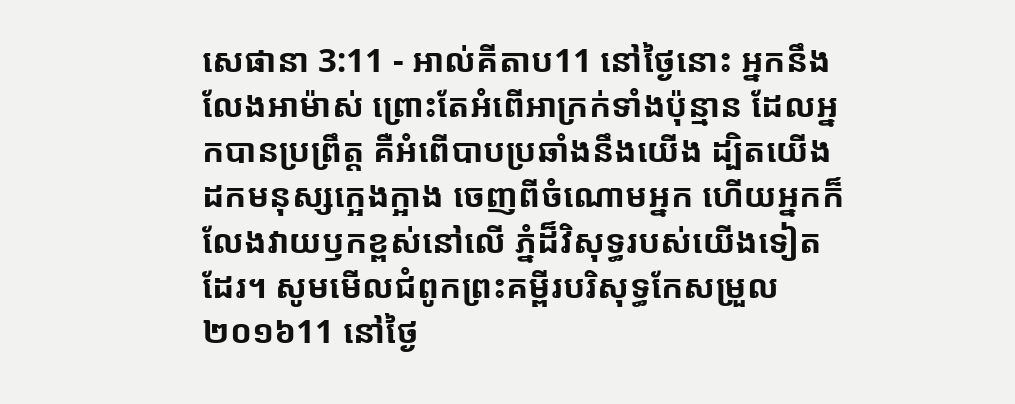សេផានា 3:11 - អាល់គីតាប11 នៅថ្ងៃនោះ អ្នកនឹងលែងអាម៉ាស់ ព្រោះតែអំពើអាក្រក់ទាំងប៉ុន្មាន ដែលអ្នកបានប្រព្រឹត្ត គឺអំពើបាបប្រឆាំងនឹងយើង ដ្បិតយើងដកមនុស្សក្អេងក្អាង ចេញពីចំណោមអ្នក ហើយអ្នកក៏លែងវាយឫកខ្ពស់នៅលើ ភ្នំដ៏វិសុទ្ធរបស់យើងទៀតដែរ។ សូមមើលជំពូកព្រះគម្ពីរបរិសុទ្ធកែសម្រួល ២០១៦11 នៅថ្ងៃ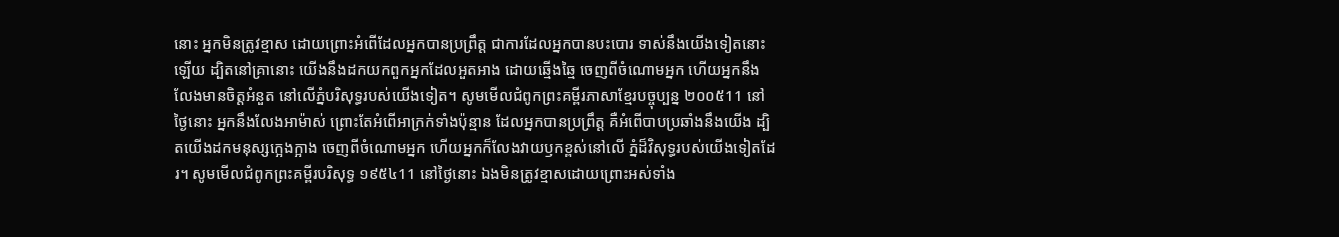នោះ អ្នកមិនត្រូវខ្មាស ដោយព្រោះអំពើដែលអ្នកបានប្រព្រឹត្ត ជាការដែលអ្នកបានបះបោរ ទាស់នឹងយើងទៀតនោះឡើយ ដ្បិតនៅគ្រានោះ យើងនឹងដកយកពួកអ្នកដែលអួតអាង ដោយឆ្មើងឆ្មៃ ចេញពីចំណោមអ្នក ហើយអ្នកនឹងលែងមានចិត្តអំនួត នៅលើភ្នំបរិសុទ្ធរបស់យើងទៀត។ សូមមើលជំពូកព្រះគម្ពីរភាសាខ្មែរបច្ចុប្បន្ន ២០០៥11 នៅថ្ងៃនោះ អ្នកនឹងលែងអាម៉ាស់ ព្រោះតែអំពើអាក្រក់ទាំងប៉ុន្មាន ដែលអ្នកបានប្រព្រឹត្ត គឺអំពើបាបប្រឆាំងនឹងយើង ដ្បិតយើងដកមនុស្សក្អេងក្អាង ចេញពីចំណោមអ្នក ហើយអ្នកក៏លែងវាយឫកខ្ពស់នៅលើ ភ្នំដ៏វិសុទ្ធរបស់យើងទៀតដែរ។ សូមមើលជំពូកព្រះគម្ពីរបរិសុទ្ធ ១៩៥៤11 នៅថ្ងៃនោះ ឯងមិនត្រូវខ្មាសដោយព្រោះអស់ទាំង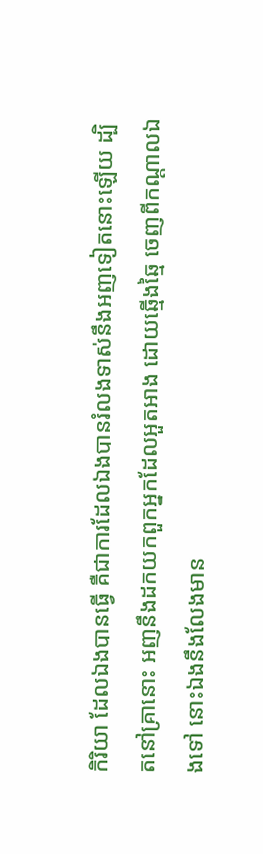កិរិយា ដែលឯងបានធ្វើ គឺជាការដែលឯងបានរំលងទាស់នឹងអញទៀតនោះឡើយ ដ្បិតនៅគ្រានោះ អញនឹងដកយកពួកអ្នកដែលអួតអាង ដោយឆ្មើងឆ្មៃ ចេញពីកណ្តាលឯងទៅ នោះឯងនឹងលែងមាន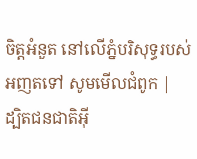ចិត្តអំនួត នៅលើភ្នំបរិសុទ្ធរបស់អញតទៅ សូមមើលជំពូក |
ដ្បិតជនជាតិអ៊ី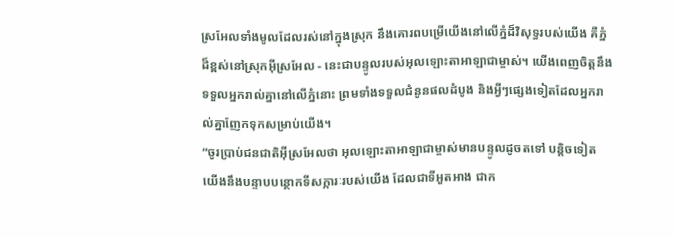ស្រអែលទាំងមូលដែលរស់នៅក្នុងស្រុក នឹងគោរពបម្រើយើងនៅលើភ្នំដ៏វិសុទ្ធរបស់យើង គឺភ្នំដ៏ខ្ពស់នៅស្រុកអ៊ីស្រអែល - នេះជាបន្ទូលរបស់អុលឡោះតាអាឡាជាម្ចាស់។ យើងពេញចិត្តនឹងទទួលអ្នករាល់គ្នានៅលើភ្នំនោះ ព្រមទាំងទទួលជំនូនផលដំបូង និងអ្វីៗផ្សេងទៀតដែលអ្នករាល់គ្នាញែកទុកសម្រាប់យើង។
“ចូរប្រាប់ជនជាតិអ៊ីស្រអែលថា អុលឡោះតាអាឡាជាម្ចាស់មានបន្ទូលដូចតទៅ បន្តិចទៀត យើងនឹងបន្ទាបបន្ថោកទីសក្ការៈរបស់យើង ដែលជាទីអួតអាង ជាក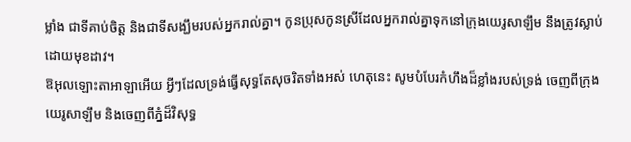ម្លាំង ជាទីគាប់ចិត្ត និងជាទីសង្ឃឹមរបស់អ្នករាល់គ្នា។ កូនប្រុសកូនស្រីដែលអ្នករាល់គ្នាទុកនៅក្រុងយេរូសាឡឹម នឹងត្រូវស្លាប់ដោយមុខដាវ។
ឱអុលឡោះតាអាឡាអើយ អ្វីៗដែលទ្រង់ធ្វើសុទ្ធតែសុចរិតទាំងអស់ ហេតុនេះ សូមបំបែរកំហឹងដ៏ខ្លាំងរបស់ទ្រង់ ចេញពីក្រុងយេរូសាឡឹម និងចេញពីភ្នំដ៏វិសុទ្ធ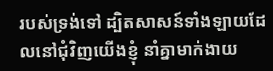របស់ទ្រង់ទៅ ដ្បិតសាសន៍ទាំងឡាយដែលនៅជុំវិញយើងខ្ញុំ នាំគ្នាមាក់ងាយ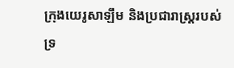ក្រុងយេរូសាឡឹម និងប្រជារាស្ត្ររបស់ទ្រ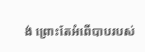ង់ ព្រោះតែអំពើបាបរបស់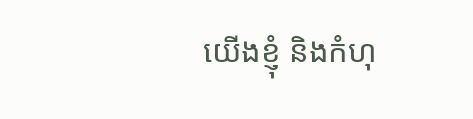យើងខ្ញុំ និងកំហុ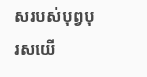សរបស់បុព្វបុរសយើ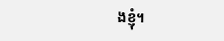ងខ្ញុំ។